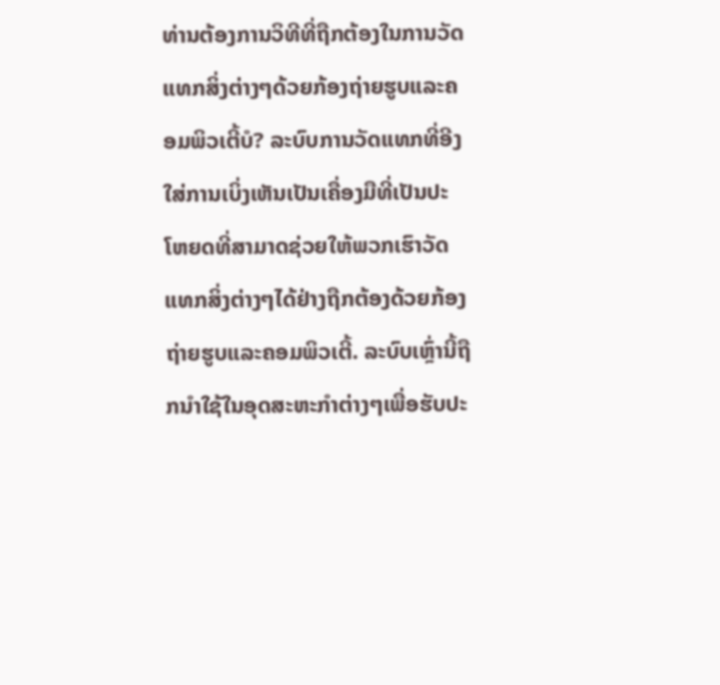ທ່ານຕ້ອງການວິທີທີ່ຖືກຕ້ອງໃນການວັດແທກສິ່ງຕ່າງໆດ້ວຍກ້ອງຖ່າຍຮູບແລະຄອມພິວເຕີ້ບໍ? ລະບົບການວັດແທກທີ່ອີງໃສ່ການເບິ່ງເຫັນເປັນເຄື່ອງມືທີ່ເປັນປະໂຫຍດທີ່ສາມາດຊ່ວຍໃຫ້ພວກເຮົາວັດແທກສິ່ງຕ່າງໆໄດ້ຢ່າງຖືກຕ້ອງດ້ວຍກ້ອງຖ່າຍຮູບແລະຄອມພິວເຕີ້. ລະບົບເຫຼົ່ານີ້ຖືກນຳໃຊ້ໃນອຸດສະຫະກຳຕ່າງໆເພື່ອຮັບປະ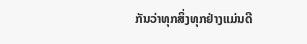ກັນວ່າທຸກສິ່ງທຸກຢ່າງແມ່ນດີ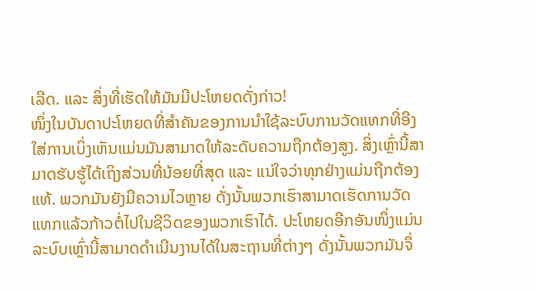ເລີດ. ແລະ ສິ່ງທີ່ເຮັດໃຫ້ມັນມີປະໂຫຍດດັ່ງກ່າວ!
ໜຶ່ງໃນບັນດາປະໂຫຍດທີ່ສຳຄັນຂອງການນຳໃຊ້ລະບົບການວັດແທກທີ່ອີງໃສ່ການເບິ່ງເຫັນແມ່ນມັນສາມາດໃຫ້ລະດັບຄວາມຖືກຕ້ອງສູງ. ສິ່ງເຫຼົ່ານີ້ສາມາດຮັບຮູ້ໄດ້ເຖິງສ່ວນທີ່ນ້ອຍທີ່ສຸດ ແລະ ແນ່ໃຈວ່າທຸກຢ່າງແມ່ນຖືກຕ້ອງແທ້. ພວກມັນຍັງມີຄວາມໄວຫຼາຍ ດັ່ງນັ້ນພວກເຮົາສາມາດເຮັດການວັດແທກແລ້ວກ້າວຕໍ່ໄປໃນຊີວິດຂອງພວກເຮົາໄດ້. ປະໂຫຍດອີກອັນໜຶ່ງແມ່ນລະບົບເຫຼົ່ານີ້ສາມາດດຳເນີນງານໄດ້ໃນສະຖານທີ່ຕ່າງໆ ດັ່ງນັ້ນພວກມັນຈຶ່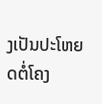ງເປັນປະໂຫຍດຕໍ່ໂຄງ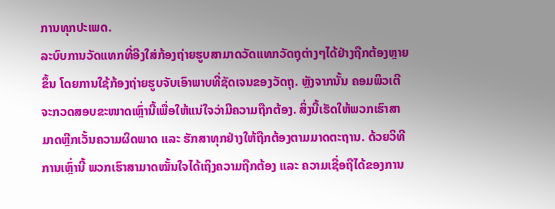ການທຸກປະເພດ.
ລະບົບການວັດແທກທີ່ອີງໃສ່ກ້ອງຖ່າຍຮູບສາມາດວັດແທກວັດຖຸຕ່າງໆໄດ້ຢ່າງຖືກຕ້ອງຫຼາຍຂຶ້ນ ໂດຍການໃຊ້ກ້ອງຖ່າຍຮູບຈັບເອົາພາບທີ່ຊັດເຈນຂອງວັດຖຸ. ຫຼັງຈາກນັ້ນ ຄອມພິວເຕີຈະກວດສອບຂະໜາດເຫຼົ່ານີ້ເພື່ອໃຫ້ແນ່ໃຈວ່າມີຄວາມຖືກຕ້ອງ. ສິ່ງນີ້ເຮັດໃຫ້ພວກເຮົາສາມາດຫຼີກເວັ້ນຄວາມຜິດພາດ ແລະ ຮັກສາທຸກຢ່າງໃຫ້ຖືກຕ້ອງຕາມມາດຕະຖານ. ດ້ວຍວິທີການເຫຼົ່ານີ້ ພວກເຮົາສາມາດໝັ້ນໃຈໄດ້ເຖິງຄວາມຖືກຕ້ອງ ແລະ ຄວາມເຊື່ອຖືໄດ້ຂອງການ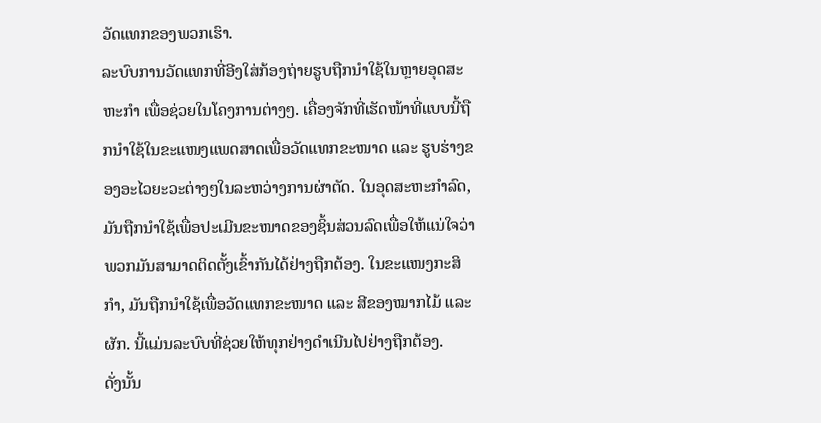ວັດແທກຂອງພວກເຮົາ.
ລະບົບການວັດແທກທີ່ອີງໃສ່ກ້ອງຖ່າຍຮູບຖືກນຳໃຊ້ໃນຫຼາຍອຸດສະຫະກຳ ເພື່ອຊ່ວຍໃນໂຄງການຕ່າງໆ. ເຄື່ອງຈັກທີ່ເຮັດໜ້າທີ່ແບບນີ້ຖືກນຳໃຊ້ໃນຂະແໜງແພດສາດເພື່ອວັດແທກຂະໜາດ ແລະ ຮູບຮ່າງຂອງອະໄວຍະວະຕ່າງໆໃນລະຫວ່າງການຜ່າຕັດ. ໃນອຸດສະຫະກຳລົດ, ມັນຖືກນຳໃຊ້ເພື່ອປະເມີນຂະໜາດຂອງຊິ້ນສ່ວນລົດເພື່ອໃຫ້ແນ່ໃຈວ່າພວກມັນສາມາດຕິດຕັ້ງເຂົ້າກັນໄດ້ຢ່າງຖືກຕ້ອງ. ໃນຂະແໜງກະສິກຳ, ມັນຖືກນຳໃຊ້ເພື່ອວັດແທກຂະໜາດ ແລະ ສີຂອງໝາກໄມ້ ແລະ ຜັກ. ນີ້ແມ່ນລະບົບທີ່ຊ່ວຍໃຫ້ທຸກຢ່າງດຳເນີນໄປຢ່າງຖືກຕ້ອງ.
ດັ່ງນັ້ນ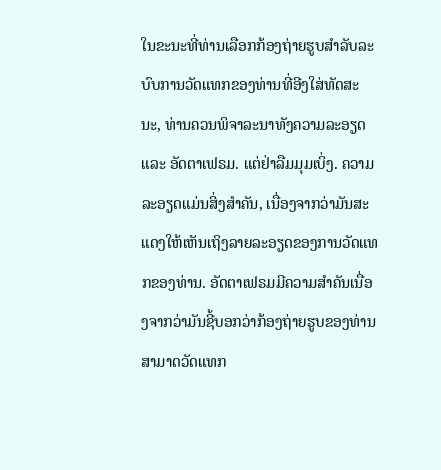ໃນຂະນະທີ່ທ່ານເລືອກກ້ອງຖ່າຍຮູບສໍາລັບລະບົບການວັດແທກຂອງທ່ານທີ່ອີງໃສ່ທັດສະນະ, ທ່ານຄວນພິຈາລະນາທັງຄວາມລະອຽດ ແລະ ອັດຕາເຟຣມ. ແຕ່ຢ່າລືມມຸມເບິ່ງ. ຄວາມລະອຽດແມ່ນສິ່ງສໍາຄັນ, ເນື່ອງຈາກວ່າມັນສະແດງໃຫ້ເຫັນເຖິງລາຍລະອຽດຂອງການວັດແທກຂອງທ່ານ. ອັດຕາເຟຣມມີຄວາມສໍາຄັນເນື່ອງຈາກວ່າມັນຊີ້ບອກວ່າກ້ອງຖ່າຍຮູບຂອງທ່ານສາມາດວັດແທກ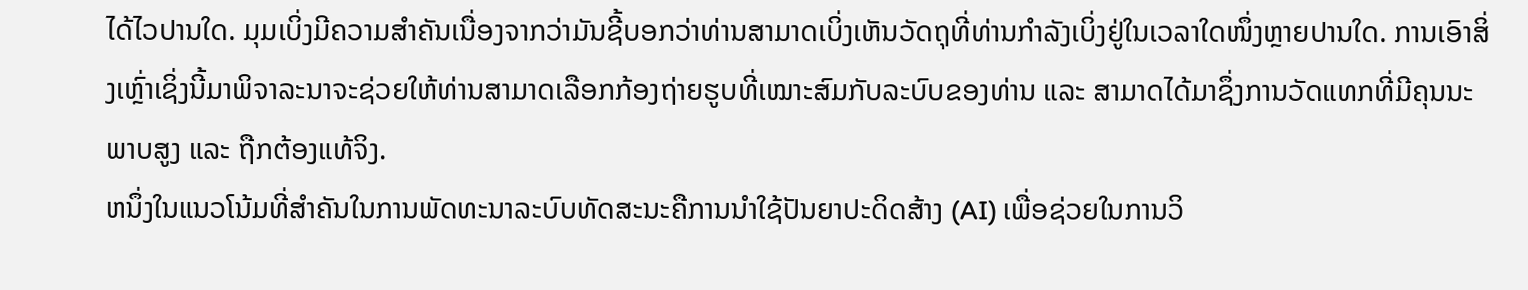ໄດ້ໄວປານໃດ. ມຸມເບິ່ງມີຄວາມສໍາຄັນເນື່ອງຈາກວ່າມັນຊີ້ບອກວ່າທ່ານສາມາດເບິ່ງເຫັນວັດຖຸທີ່ທ່ານກໍາລັງເບິ່ງຢູ່ໃນເວລາໃດໜຶ່ງຫຼາຍປານໃດ. ການເອົາສິ່ງເຫຼົ່າເຊິ່ງນີ້ມາພິຈາລະນາຈະຊ່ວຍໃຫ້ທ່ານສາມາດເລືອກກ້ອງຖ່າຍຮູບທີ່ເໝາະສົມກັບລະບົບຂອງທ່ານ ແລະ ສາມາດໄດ້ມາຊຶ່ງການວັດແທກທີ່ມີຄຸນນະພາບສູງ ແລະ ຖືກຕ້ອງແທ້ຈິງ.
ຫນຶ່ງໃນແນວໂນ້ມທີ່ສຳຄັນໃນການພັດທະນາລະບົບທັດສະນະຄືການນຳໃຊ້ປັນຍາປະດິດສ້າງ (AI) ເພື່ອຊ່ວຍໃນການວິ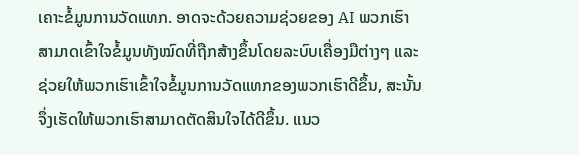ເຄາະຂໍ້ມູນການວັດແທກ. ອາດຈະດ້ວຍຄວາມຊ່ວຍຂອງ AI ພວກເຮົາສາມາດເຂົ້າໃຈຂໍ້ມູນທັງໝົດທີ່ຖືກສ້າງຂຶ້ນໂດຍລະບົບເຄື່ອງມືຕ່າງໆ ແລະ ຊ່ວຍໃຫ້ພວກເຮົາເຂົ້າໃຈຂໍ້ມູນການວັດແທກຂອງພວກເຮົາດີຂຶ້ນ, ສະນັ້ນຈຶ່ງເຮັດໃຫ້ພວກເຮົາສາມາດຕັດສິນໃຈໄດ້ດີຂຶ້ນ. ແນວ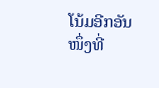ໂນ້ມອີກອັນໜຶ່ງທີ່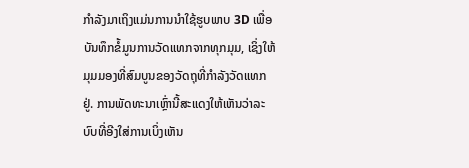ກຳລັງມາເຖິງແມ່ນການນຳໃຊ້ຮູບພາບ 3D ເພື່ອບັນທຶກຂໍ້ມູນການວັດແທກຈາກທຸກມຸມ, ເຊິ່ງໃຫ້ມຸມມອງທີ່ສົມບູນຂອງວັດຖຸທີ່ກຳລັງວັດແທກຢູ່. ການພັດທະນາເຫຼົ່ານີ້ສະແດງໃຫ້ເຫັນວ່າລະບົບທີ່ອີງໃສ່ການເບິ່ງເຫັນ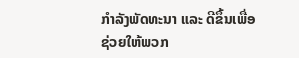ກຳລັງພັດທະນາ ແລະ ດີຂຶ້ນເພື່ອຊ່ວຍໃຫ້ພວກ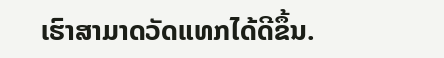ເຮົາສາມາດວັດແທກໄດ້ດີຂຶ້ນ.